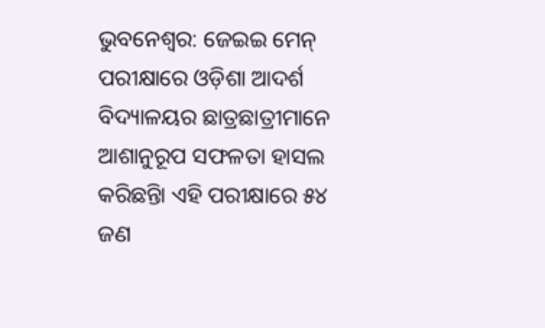ଭୁବନେଶ୍ୱର: ଜେଇଇ ମେନ୍ ପରୀକ୍ଷାରେ ଓଡ଼ିଶା ଆଦର୍ଶ ବିଦ୍ୟାଳୟର ଛାତ୍ରଛାତ୍ରୀମାନେ ଆଶାନୁରୂପ ସଫଳତା ହାସଲ କରିଛନ୍ତିା ଏହି ପରୀକ୍ଷାରେ ୫୪ ଜଣ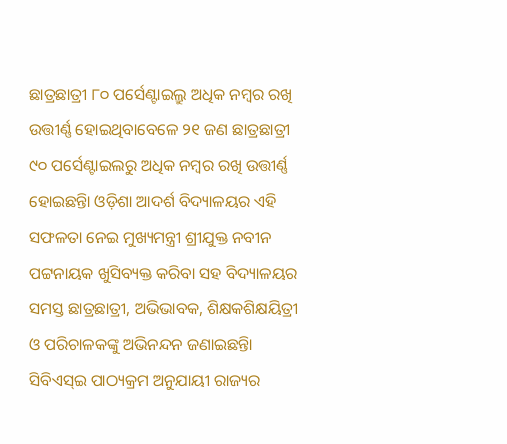ଛାତ୍ରଛାତ୍ରୀ ୮୦ ପର୍ସେଣ୍ଟାଇଲ୍ରୁ ଅଧିକ ନମ୍ବର ରଖି ଉତ୍ତୀର୍ଣ୍ଣ ହୋଇଥିବାବେଳେ ୨୧ ଜଣ ଛାତ୍ରଛାତ୍ରୀ ୯୦ ପର୍ସେଣ୍ଟାଇଲରୁ ଅଧିକ ନମ୍ବର ରଖି ଉତ୍ତୀର୍ଣ୍ଣ ହୋଇଛନ୍ତିା ଓଡ଼ିଶା ଆଦର୍ଶ ବିଦ୍ୟାଳୟର ଏହି ସଫଳତା ନେଇ ମୁଖ୍ୟମନ୍ତ୍ରୀ ଶ୍ରୀଯୁକ୍ତ ନବୀନ ପଟ୍ଟନାୟକ ଖୁସିବ୍ୟକ୍ତ କରିବା ସହ ବିଦ୍ୟାଳୟର ସମସ୍ତ ଛାତ୍ରଛାତ୍ରୀ, ଅଭିଭାବକ, ଶିକ୍ଷକଶିକ୍ଷୟିତ୍ରୀ ଓ ପରିଚାଳକଙ୍କୁ ଅଭିନନ୍ଦନ ଜଣାଇଛନ୍ତିା
ସିବିଏସ୍ଇ ପାଠ୍ୟକ୍ରମ ଅନୁଯାୟୀ ରାଜ୍ୟର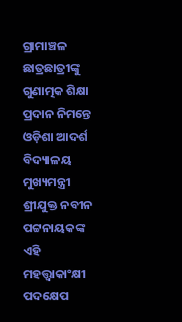ଗ୍ରାମାଞ୍ଚଳ ଛାତ୍ରଛାତ୍ରୀଙ୍କୁ ଗୁଣାତ୍ମକ ଶିକ୍ଷା ପ୍ରଦାନ ନିମନ୍ତେ ଓଡ଼ିଶା ଆଦର୍ଶ ବିଦ୍ୟାଳୟ ମୁଖ୍ୟମନ୍ତ୍ରୀ ଶ୍ରୀଯୁକ୍ତ ନବୀନ ପଟ୍ଟନାୟକଙ୍କ ଏହି ମହତ୍ତ୍ୱାକାଂକ୍ଷୀ ପଦକ୍ଷେପ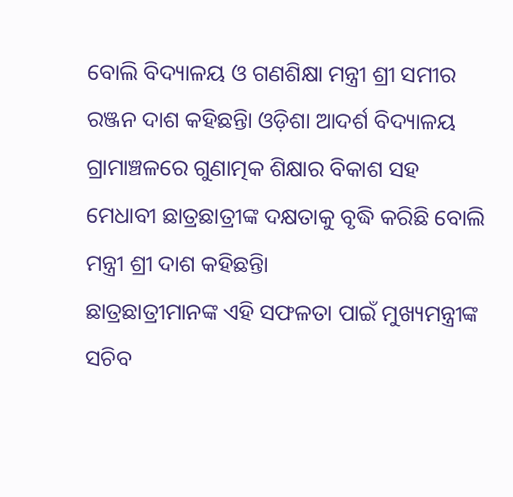ବୋଲି ବିଦ୍ୟାଳୟ ଓ ଗଣଶିକ୍ଷା ମନ୍ତ୍ରୀ ଶ୍ରୀ ସମୀର ରଞ୍ଜନ ଦାଶ କହିଛନ୍ତିା ଓଡ଼ିଶା ଆଦର୍ଶ ବିଦ୍ୟାଳୟ ଗ୍ରାମାଞ୍ଚଳରେ ଗୁଣାତ୍ମକ ଶିକ୍ଷାର ବିକାଶ ସହ ମେଧାବୀ ଛାତ୍ରଛାତ୍ରୀଙ୍କ ଦକ୍ଷତାକୁ ବୃଦ୍ଧି କରିଛି ବୋଲି ମନ୍ତ୍ରୀ ଶ୍ରୀ ଦାଶ କହିଛନ୍ତିା
ଛାତ୍ରଛାତ୍ରୀମାନଙ୍କ ଏହି ସଫଳତା ପାଇଁ ମୁଖ୍ୟମନ୍ତ୍ରୀଙ୍କ ସଚିବ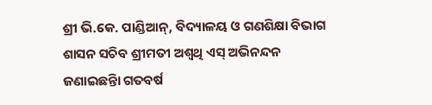ଶ୍ରୀ ଭି.କେ. ପାଣ୍ଡିଆନ୍, ବିଦ୍ୟାଳୟ ଓ ଗଣଶିକ୍ଷା ବିଭାଗ ଶାସନ ସଚିବ ଶ୍ରୀମତୀ ଅଶ୍ୱଥି ଏସ୍ ଅଭିନନ୍ଦନ ଜଣାଇଛନ୍ତିା ଗତବର୍ଷ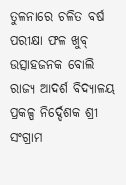ତୁଳନାରେ ଚଳିତ ବର୍ଷ ପରୀକ୍ଷା ଫଳ ଖୁବ୍ ଉତ୍ସାହଜନକ ବୋଲି ରାଜ୍ୟ ଆଦର୍ଶ ବିଦ୍ୟାଳୟ ପ୍ରକଳ୍ପ ନିର୍ଦ୍ଦେଶକ ଶ୍ରୀ ସଂଗ୍ରାମ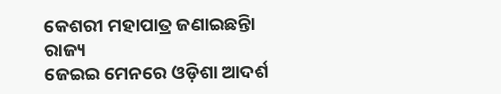କେଶରୀ ମହାପାତ୍ର ଜଣାଇଛନ୍ତିା
ରାଜ୍ୟ
ଜେଇଇ ମେନରେ ଓଡ଼ିଶା ଆଦର୍ଶ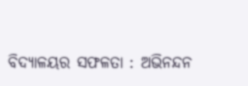ବିଦ୍ୟାଳୟର ସଫଳତା : ଅଭିନନ୍ଦନ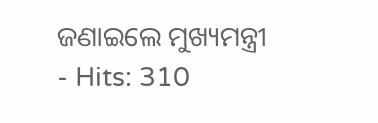ଜଣାଇଲେ ମୁଖ୍ୟମନ୍ତ୍ରୀ
- Hits: 310